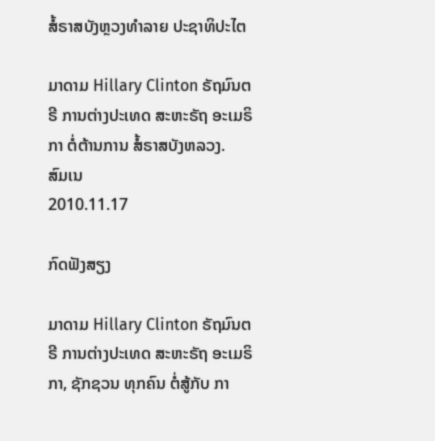ສໍ້ຣາສບັງຫຼວງທໍາລາຍ ປະຊາທິປະໄຕ

ມາດາມ Hillary Clinton ຣັຖມົນຕຣີ ການຕ່າງປະເທດ ສະຫະຣັຖ ອະເມຣິກາ ຕໍ່ຕ້ານການ ສໍ້ຣາສບັງຫລວງ.
ສົມເນ
2010.11.17

ກົດຟັງສຽງ

ມາດາມ Hillary Clinton ຣັຖມົນຕຣີ ການຕ່າງປະເທດ ສະຫະຣັຖ ອະເມຣິກາ, ຊັກຊວນ ທຸກຄົນ ຕໍ່ສູ້ກັບ ກາ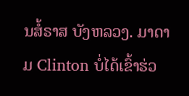ນສໍ້ຣາສ ບັງຫລວງ. ມາດາມ Clinton ບໍ່ໄດ້ເຂົ້າຮ່ວ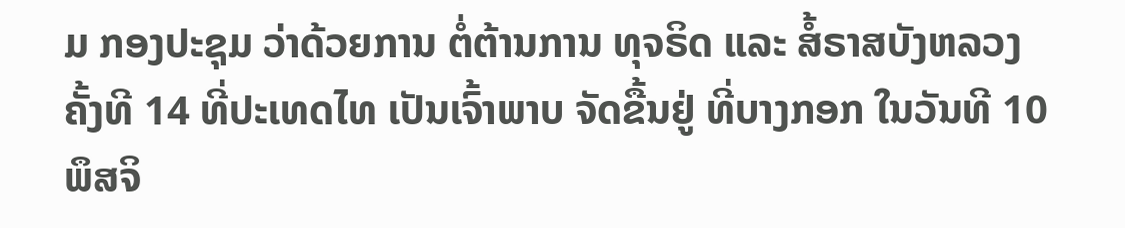ມ ກອງປະຊຸມ ວ່າດ້ວຍການ ຕໍ່ຕ້ານການ ທຸຈຣິດ ແລະ ສໍ້ຣາສບັງຫລວງ ຄັ້ງທີ 14 ທີ່ປະເທດໄທ ເປັນເຈົ້າພາບ ຈັດຂື້ນຢູ່ ທີ່ບາງກອກ ໃນວັນທີ 10 ພຶສຈິ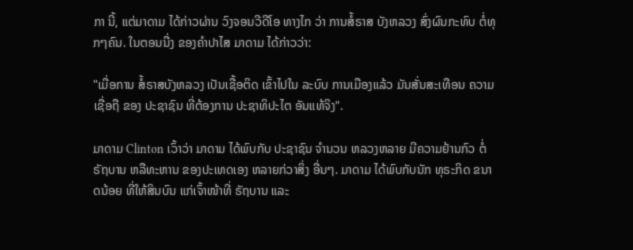ກາ ນີ້, ແຕ່ມາດາມ ໄດ້ກ່າວຜ່ານ ວົງຈອນວີດີໂອ ທາງໄກ ວ່າ ການສໍ້ຣາສ ບັງຫລວງ ສົ່ງຜົນກະທົບ ຕໍ່ທຸກໆຄົນ. ໃນຕອນນື່ງ ຂອງຄໍາປາໄສ ມາດາມ ໄດ້ກ່າວວ່າ:

"ເມື່ອການ ສໍ້ຣາສບັງຫລວງ ເປັນເຊື້ອຕິດ ເຂົ້າໄປໃນ ລະບົບ ການເມືອງແລ້ວ ມັນສັ່ນສະເທືອນ ຄວາມເຊື່ອຖື ຂອງ ປະຊາຊົນ ທີ່ຕ້ອງການ ປະຊາທິປະໄຕ ອັນແທ້ຈິງ".

ມາດາມ Clinton ເວົ້າວ່າ ມາດາມ ໄດ້ພົບກັບ ປະຊາຊົນ ຈໍານວນ ຫລວງຫລາຍ ມີຄວາມຢ້ານກົວ ຕໍ່ຣັຖບານ ຫລືທະຫານ ຂອງປະເທດເອງ ຫລາຍກ່ວາສິ່ງ ອື່ນໆ. ມາດາມ ໄດ້ພົບກັບນັກ ທຸຣະກິດ ຂນາດນ້ອຍ ທີ່ໃຫ້ສິນບົນ ແກ່ເຈົ້າໜ້າທີ່ ຣັຖບານ ແລະ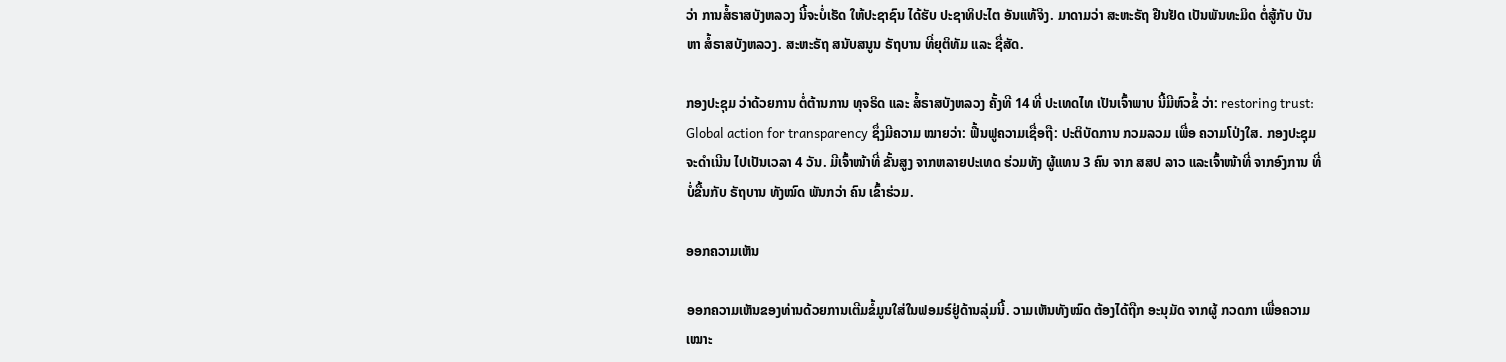ວ່າ ການສໍ້ຣາສບັງຫລວງ ນີ້ຈະບໍ່ເຮັດ ໃຫ້ປະຊາຊົນ ໄດ້ຮັບ ປະຊາທິປະໄຕ ອັນແທ້ຈິງ. ມາດາມວ່າ ສະຫະຣັຖ ຢືນຢັດ ເປັນພັນທະມິດ ຕໍ່ສູ້ກັບ ບັນຫາ ສໍ້ຣາສບັງຫລວງ. ສະຫະຣັຖ ສນັບສນູນ ຣັຖບານ ທີ່ຍຸຕິທັມ ແລະ ຊື່ສັດ.

ກອງປະຊຸມ ວ່າດ້ວຍການ ຕໍ່ຕ້ານການ ທຸຈຣິດ ແລະ ສໍ້ຣາສບັງຫລວງ ຄັ້ງທີ 14 ທີ່ ປະເທດໄທ ເປັນເຈົ້າພາບ ນີ້ມີຫົວຂໍ້ ວ່າ: restoring trust: Global action for transparency ຊຶ່ງມີຄວາມ ໝາຍວ່າ: ຟື້ນຟູຄວາມເຊື່ອຖື: ປະຕິບັດການ ກວມລວມ ເພື່ອ ຄວາມໂປ່ງໃສ. ກອງປະຊຸມ ຈະດໍາເນີນ ໄປເປັນເວລາ 4 ວັນ. ມີເຈົ້າໜ້າທີ່ ຂັ້ນສູງ ຈາກຫລາຍປະເທດ ຮ່ວມທັງ ຜູ້ແທນ 3 ຄົນ ຈາກ ສສປ ລາວ ແລະເຈົ້າໜ້າທີ່ ຈາກອົງການ ທີ່ບໍ່ຂື້ນກັບ ຣັຖບານ ທັງໝົດ ພັນກວ່າ ຄົນ ເຂົ້າຮ່ວມ.

ອອກຄວາມເຫັນ

ອອກຄວາມເຫັນຂອງທ່ານດ້ວຍການເຕີມຂໍ້ມູນໃສ່ໃນຟອມຣ໌ຢູ່ດ້ານລຸ່ມນີ້. ວາມເຫັນທັງໝົດ ຕ້ອງໄດ້ຖືກ ອະນຸມັດ ຈາກຜູ້ ກວດກາ ເພື່ອຄວາມເໝາະ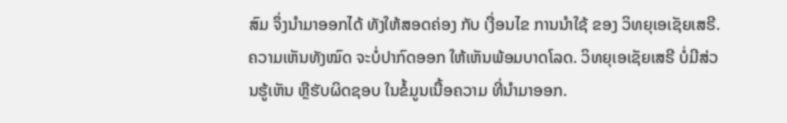ສົມ ຈຶ່ງນໍາມາອອກໄດ້ ທັງໃຫ້ສອດຄ່ອງ ກັບ ເງື່ອນໄຂ ການນຳໃຊ້ ຂອງ ວິທຍຸເອເຊັຍເສຣີ. ຄວາມເຫັນທັງໝົດ ຈະບໍ່ປາກົດອອກ ໃຫ້ເຫັນພ້ອມບາດໂລດ. ວິທຍຸເອເຊັຍເສຣີ ບໍ່ມີສ່ວນຮູ້ເຫັນ ຫຼືຮັບຜິດຊອບ ໃນຂໍ້ມູນເນື້ອຄວາມ ທີ່ນໍາມາອອກ.